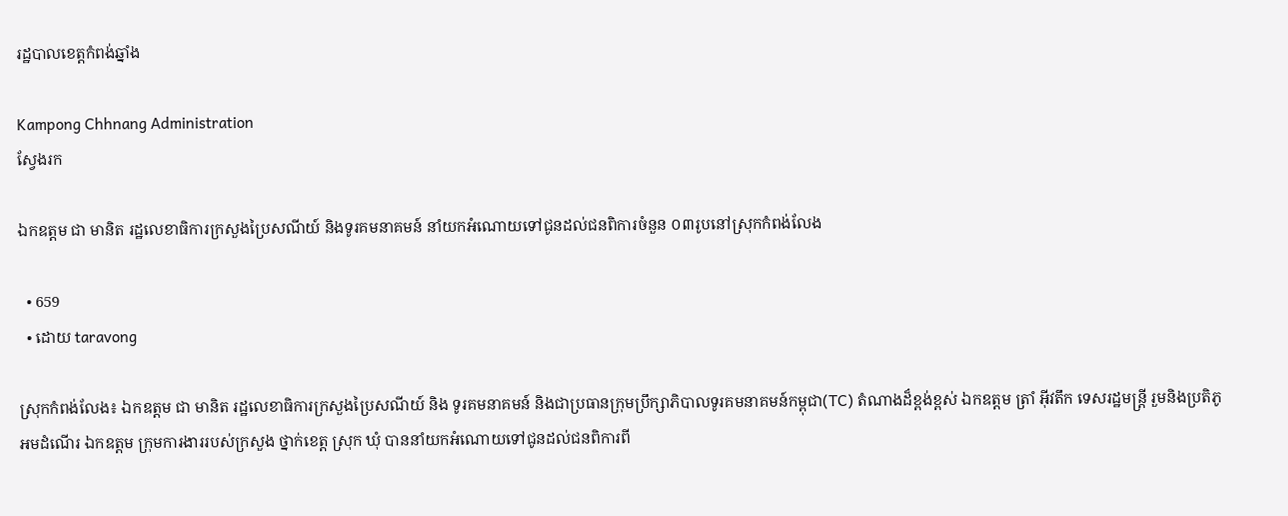រដ្ឋបាលខេត្តកំពង់ឆ្នាំង

Kampong Chhnang Administration
ស្វែងរក

ឯកឧត្តម ជា មានិត រដ្ឋលេខាធិការក្រសួងប្រៃសណីយ៍ និងទូរគមនាគមន៍ នាំយកអំណោយទៅជូនដល់ជនពិការចំនួន ០៣រូបនៅស្រុកកំពង់លែង

  • 659
  • ដោយ taravong

ស្រុកកំពង់លែង៖ ឯកឧត្តម ជា មានិត រដ្ឋលេខាធិការក្រសួងប្រៃសណីយ៍ និង ទូរគមនាគមន៍ និងជាប្រធានក្រុមប្រឹក្សាភិបាលទូរគមនាគមន៍កម្ពុជា(TC) តំណាងដ៏ខ្ពង់ខ្ពស់ ឯកឧត្តម ត្រាំ អុីវតឹក ទេសរដ្ឋមន្ត្រី រួមនិងប្រតិភូអមដំណើរ ឯកឧត្តម ក្រុមការងាររបស់ក្រសួង ថ្នាក់ខេត្ត ស្រុក ឃុំ បាននាំយកអំណោយទៅជូនដល់ជនពិការពី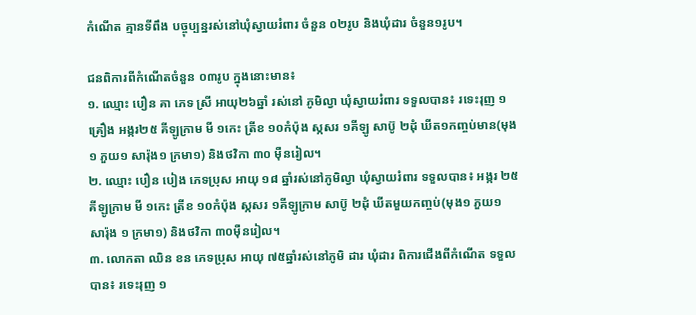កំណើត គ្មានទីពឹង បច្ចុប្បន្នរស់នៅឃុំស្វាយរំពារ ចំនួន ០២រូប និងឃុំដារ ចំនួន១រូប។

ជនពិការពីកំណើតចំនួន ០៣រូប ក្នុងនោះមាន៖
១. ឈ្មោះ បឿន គា ភេទ ស្រី អាយុ២៦ឆ្នាំ រស់នៅ ភូមិល្វា ឃុំស្វាយរំពារ ទទួលបាន៖ រទេះរុញ ១គ្រឿង អង្ករ២៥ គីឡូក្រាម មី ១កេះ ត្រីខ ១០កំប៉ុង ស្កសរ ១គីឡូ សាប៊ូ ២ដុំ ឃីត១កញ្ចប់មាន(មុង១ ភួយ១ សារ៉ុង១ ក្រមា១) និងថវិកា ៣០ មុឺនរៀល។
២. ឈ្មោះ បឿន បៀង ភេទប្រុស អាយុ ១៨ ឆ្នាំរស់នៅភូមិល្វា ឃុំស្វាយរំពារ ទទួលបាន៖ អង្ករ ២៥ គីឡូក្រាម មី ១កេះ ត្រីខ ១០កំប៉ុង ស្កសរ ១គីឡូក្រាម សាប៊ូ ២ដុំ ឃីតមួយកញ្ចប់(មុង១ ភួយ១ សារ៉ុង ១ ក្រមា១) និងថវិកា ៣០មុឺនរៀល។
៣. លោកតា ឈិន ខន ភេទប្រុស អាយុ ៧៥ឆ្នាំរស់នៅភូមិ ដារ ឃុំដារ ពិការជើងពីកំណើត ទទួលបាន៖ រទេះរុញ ១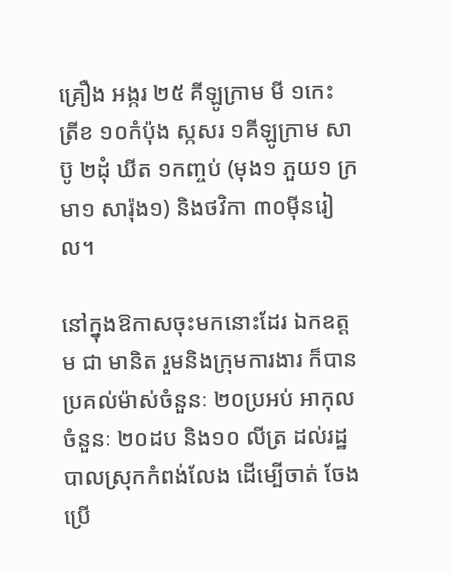គ្រឿង អង្ករ ២៥ គីឡូក្រាម មី ១កេះ ត្រីខ ១០កំប៉ុង ស្កសរ ១គីឡូក្រាម សាប៊ូ ២ដុំ ឃីត ១កញ្ចប់ (មុង១ ភួយ១ ក្រមា១ សារ៉ុង១) និងថវិកា ៣០មុីនរៀល។

នៅក្នុងឱកាសចុះមកនោះដែរ ឯកឧត្តម ជា មានិត រួមនិងក្រុមការងារ ក៏បានប្រគល់ម៉ាស់ចំនួនៈ ២០ប្រអប់ អាកុលចំនួនៈ ២០ដប និង១០ លីត្រ ដល់រដ្ឋបាលស្រុកកំពង់លែង ដើម្បើចាត់ ចែងប្រើ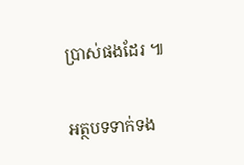ប្រាស់ផងដែរ ៕

អត្ថបទទាក់ទង